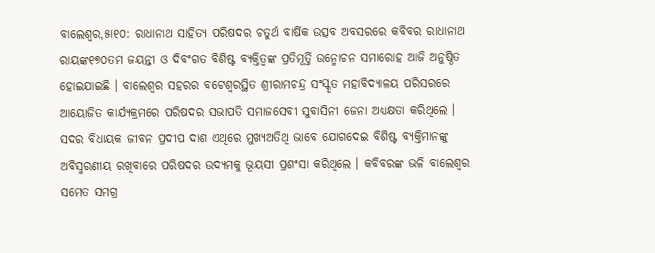ବାଲେଶ୍ୱର,୫ା୧୦: ରାଧାନାଥ ସାହିତ୍ୟ ପରିଷଦର ଚତୁର୍ଥ ବାର୍ଷିକ ଉତ୍ସବ ଅବସରରେ କବିବର ରାଧାନାଥ ରାୟଙ୍କ୧୭୦ତମ ଜୟନ୍ତୀ ଓ ଦିବଂଗତ ବିଶିଷ୍ଟ ବ୍ୟକ୍ତିତ୍ୱଙ୍କ ପ୍ରତିମୂର୍ତ୍ତି ଉନ୍ମୋଚନ ସମାରୋହ ଆଜି ଅନୁଷ୍ଠିତ ହୋଇଯାଇଛି । ବାଲେଶ୍ୱର ସହରର ବଟେଶ୍ୱରସ୍ଥିତ ଶ୍ରୀରାମଚନ୍ଦ୍ର ସଂସ୍କୃତ ମହାବିଦ୍ୟାଳୟ ପରିସରରେ ଆୟୋଜିତ କାର୍ଯ୍ୟକ୍ରମରେ ପରିଷଦର ସଭାପତି ସମାଜସେବୀ ସୁବାସିନୀ ଜେନା ଅଧ୍ୟକ୍ଷତା କରିଥିଲେ । ସଦର ବିଧାୟକ ଜୀବନ ପ୍ରଦୀପ ଦାଶ ଏଥିରେ ମୁଖ୍ୟଅତିଥି ଭାବେ ଯୋଗଦେଇ ବିଶିଷ୍ଟ ବ୍ୟକ୍ତିମାନଙ୍କୁ ଅବିସ୍ମରଣୀୟ ରଖିବାରେ ପରିଷଦର ଉଦ୍ୟମକୁ ଭୂୟସୀ ପ୍ରଶଂସା କରିଥିଲେ । କବିବରଙ୍କ ଭଳି ବାଲେଶ୍ୱର ସମେତ ସମଗ୍ର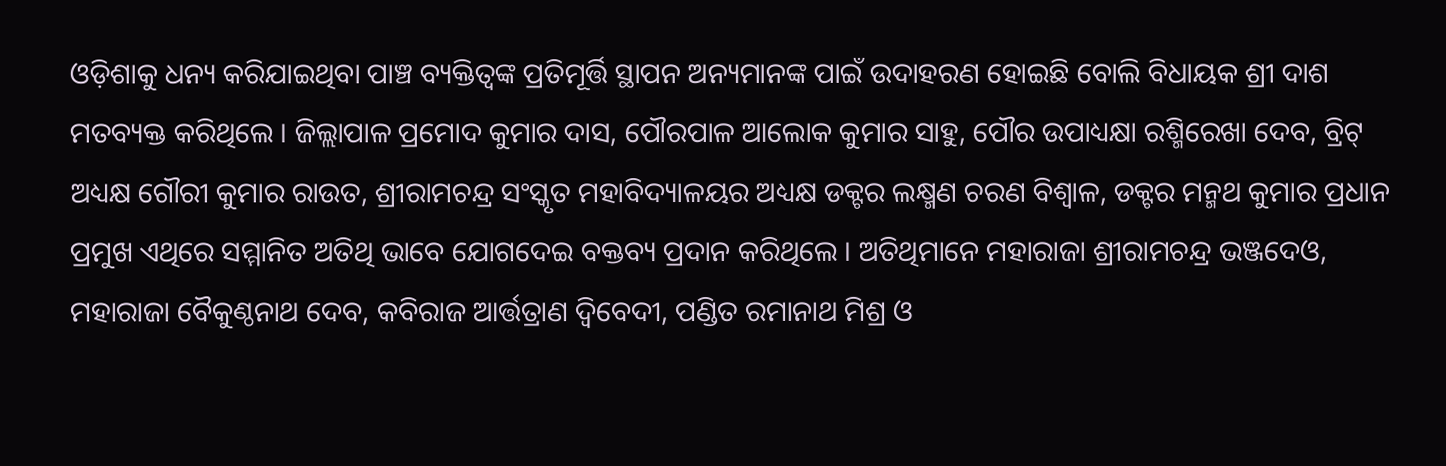ଓଡ଼ିଶାକୁ ଧନ୍ୟ କରିଯାଇଥିବା ପାଞ୍ଚ ବ୍ୟକ୍ତିତ୍ୱଙ୍କ ପ୍ରତିମୂର୍ତ୍ତି ସ୍ଥାପନ ଅନ୍ୟମାନଙ୍କ ପାଇଁ ଉଦାହରଣ ହୋଇଛି ବୋଲି ବିଧାୟକ ଶ୍ରୀ ଦାଶ ମତବ୍ୟକ୍ତ କରିଥିଲେ । ଜିଲ୍ଲାପାଳ ପ୍ରମୋଦ କୁମାର ଦାସ, ପୌରପାଳ ଆଲୋକ କୁମାର ସାହୁ, ପୌର ଉପାଧ୍ୟକ୍ଷା ରଶ୍ମିରେଖା ଦେବ, ବ୍ରିଟ୍ ଅଧ୍ୟକ୍ଷ ଗୌରୀ କୁମାର ରାଉତ, ଶ୍ରୀରାମଚନ୍ଦ୍ର ସଂସ୍କୃତ ମହାବିଦ୍ୟାଳୟର ଅଧ୍ୟକ୍ଷ ଡକ୍ଟର ଲକ୍ଷ୍ମଣ ଚରଣ ବିଶ୍ୱାଳ, ଡକ୍ଟର ମନ୍ମଥ କୁମାର ପ୍ରଧାନ ପ୍ରମୁଖ ଏଥିରେ ସମ୍ମାନିତ ଅତିଥି ଭାବେ ଯୋଗଦେଇ ବକ୍ତବ୍ୟ ପ୍ରଦାନ କରିଥିଲେ । ଅତିଥିମାନେ ମହାରାଜା ଶ୍ରୀରାମଚନ୍ଦ୍ର ଭଞ୍ଜଦେଓ, ମହାରାଜା ବୈକୁଣ୍ଠନାଥ ଦେବ, କବିରାଜ ଆର୍ତ୍ତତ୍ରାଣ ଦ୍ୱିବେଦୀ, ପଣ୍ଡିତ ରମାନାଥ ମିଶ୍ର ଓ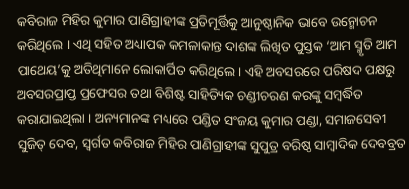କବିରାଜ ମିହିର କୁମାର ପାଣିଗ୍ରାହୀଙ୍କ ପ୍ରତିମୂର୍ତ୍ତିକୁ ଆନୁଷ୍ଠାନିକ ଭାବେ ଉନ୍ମୋଚନ କରିଥିଲେ । ଏଥି ସହିତ ଅଧ୍ୟାପକ କମଳାକାନ୍ତ ଦାଶଙ୍କ ଲିଖିତ ପୁସ୍ତକ ‘ଆମ ସ୍ମୃତି ଆମ ପାଥେୟ’କୁ ଅତିଥିମାନେ ଲୋକାର୍ପିତ କରିଥିଲେ । ଏହି ଅବସରରେ ପରିଷଦ ପକ୍ଷରୁ ଅବସରପ୍ରାପ୍ତ ପ୍ରଫେସର ତଥା ବିଶିଷ୍ଟ ସାହିତ୍ୟିକ ଚଣ୍ଡୀଚରଣ କରଙ୍କୁ ସମ୍ବର୍ଦ୍ଧିତ କରାଯାଇଥିଲା । ଅନ୍ୟମାନଙ୍କ ମଧ୍ୟରେ ପଣ୍ଡିତ ସଂଜୟ କୁମାର ପଣ୍ଡା, ସମାଜସେବୀ ସୁଜିତ୍ ଦେବ, ସ୍ୱର୍ଗତ କବିରାଜ ମିହିର ପାଣିଗ୍ରାହୀଙ୍କ ସୁପୁତ୍ର ବରିଷ୍ଠ ସାମ୍ବାଦିକ ଦେବବ୍ରତ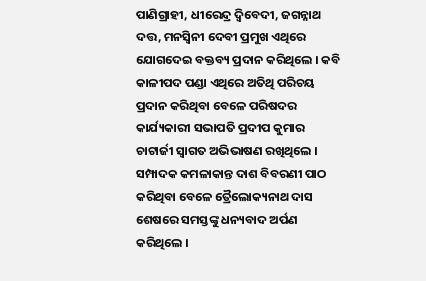ପାଣିଗ୍ରାହୀ, ଧୀରେନ୍ଦ୍ର ଦ୍ୱିବେଦୀ, ଜଗନ୍ନାଥ ଦତ୍ତ, ମନସ୍ୱିନୀ ଦେବୀ ପ୍ରମୁଖ ଏଥିରେ ଯୋଗଦେଇ ବକ୍ତବ୍ୟ ପ୍ରଦାନ କରିଥିଲେ । କବି କାଳୀପଦ ପଣ୍ଡା ଏଥିରେ ଅତିଥି ପରିଚୟ ପ୍ରଦାନ କରିଥିବା ବେଳେ ପରିଷଦର କାର୍ଯ୍ୟକାରୀ ସଭାପତି ପ୍ରଦୀପ କୁମାର ଚାଟାର୍ଜୀ ସ୍ୱାଗତ ଅଭିଭାଷଣ ରଖିଥିଲେ । ସମ୍ପାଦକ କମଳାକାନ୍ତ ଦାଶ ବିବରଣୀ ପାଠ କରିଥିବା ବେଳେ ତ୍ରୈଲୋକ୍ୟନାଥ ଦାସ ଶେଷରେ ସମସ୍ତଙ୍କୁ ଧନ୍ୟବାଦ ଅର୍ପଣ କରିଥିଲେ ।